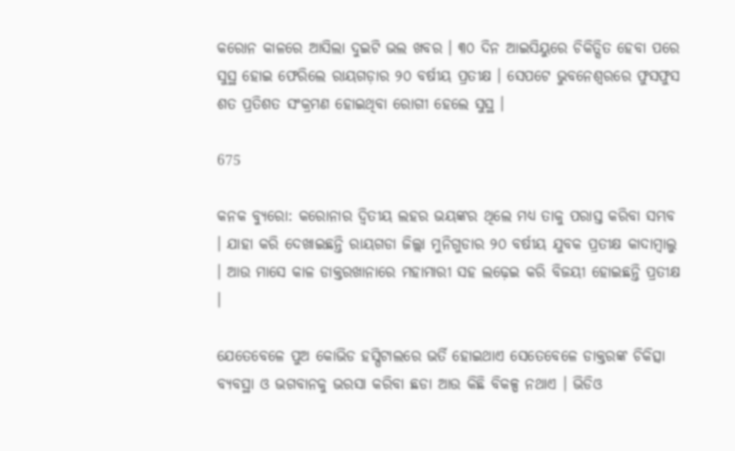କରୋନ କାଳରେ ଆସିଲା ଦୁଇଟି ଭଲ ଖବର । ୩୦ ଦିନ ଆଇସିୟୁରେ ଚିକିତ୍ସିତ ହେବା ପରେ ସୁସ୍ଥ ହୋଇ ଫେରିଲେ ରାୟଗଡ଼ାର ୨୦ ବର୍ଷୀୟ ପ୍ରତୀକ୍ଷ । ସେପଟେ ଭୁବନେଶ୍ୱରରେ ଫୁସଫୁସ ଶତ ପ୍ରତିଶତ ସଂକ୍ରମଣ ହୋଇଥିବା ରୋଗୀ ହେଲେ ସୁସ୍ଥ ।

675

କନକ ବ୍ୟୁରୋ: କରୋନାର ଦ୍ୱିତୀୟ ଲହର ଭୟଙ୍କର ଥିଲେ ମଧ୍ୟ ତାକୁ ପରାସ୍ତ କରିବା ସମ୍ଭବ । ଯାହା କରି ଦେଖାଇଛନ୍ତି ରାୟଗଡା ଜିଲ୍ଲା ମୁନିଗୁଡାର ୨୦ ବର୍ଷୀୟ ଯୁବକ ପ୍ରତୀକ୍ଷ କାଦାମ୍ବାଲୁ । ଆଉ ମାସେ କାଳ ଡାକ୍ତରଖାନାରେ ମହାମାରୀ ସହ ଲଢ଼େଇ କରି ବିଜୟୀ ହୋଇଛନ୍ତି ପ୍ରତୀକ୍ଷ ।

ଯେତେବେଳେ ପୁଅ କୋଭିଡ ହସ୍ପିଟାଲରେ ଭର୍ତି ହୋଇଥାଏ ସେତେବେଳେ ଡାକ୍ତରଙ୍କ ଚିକିତ୍ସା ବ୍ୟବସ୍ଥା ଓ ଭଗବାନକୁ ଭରସା କରିବା ଛଡା ଆଉ କିଛି ବିକଳ୍ପ ନଥାଏ । ଭିଡିଓ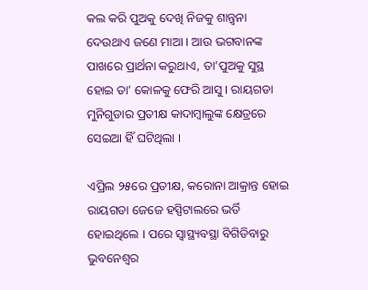କଲ କରି ପୁଅକୁ ଦେଖି ନିଜକୁ ଶାନ୍ତ୍ୱନା ଦେଉଥାଏ ଜଣେ ମାଆ । ଆଉ ଭଗବାନଙ୍କ ପାଖରେ ପ୍ରାର୍ଥନା କରୁଥାଏ, ତା’ପୁଅକୁ ସୁସ୍ଥ ହୋଇ ତା’ କୋଳକୁ ଫେରି ଆସୁ । ରାୟଗଡା ମୁନିଗୁଡାର ପ୍ରତୀକ୍ଷ କାଦାମ୍ବାଲୁଙ୍କ କ୍ଷେତ୍ରରେ ସେଇଆ ହିଁ ଘଟିଥିଲା ।

ଏପ୍ରିଲ ୨୫ରେ ପ୍ରତୀକ୍ଷ, କରୋନା ଆକ୍ରାନ୍ତ ହୋଇ ରାୟଗଡା ଜେଜେ ହସ୍ପିଟାଲରେ ଭର୍ତି ହୋଇଥିଲେ । ପରେ ସ୍ୱାସ୍ଥ୍ୟବସ୍ଥା ବିଗିଡିବାରୁ ଭୁବନେଶ୍ୱର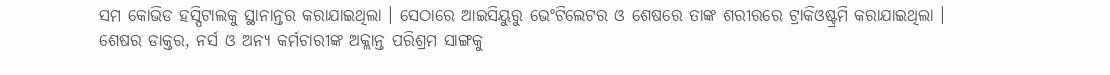ସମ କୋଭିଡ ହସ୍ପିଟାଲକୁ ସ୍ଥାନାନ୍ତର କରାଯାଇଥିଲା । ସେଠାରେ ଆଇସିୟୁରୁ ଭେଂଟିଲେଟର ଓ ଶେଷରେ ତାଙ୍କ ଶରୀରରେ ଟ୍ରାକିଓଷ୍ଟ୍ରମି କରାଯାଇଥିଲା । ଶେଷର ଡାକ୍ତର, ନର୍ସ ଓ ଅନ୍ୟ କର୍ମଚାରୀଙ୍କ ଅକ୍ଲାନ୍ତ ପରିଶ୍ରମ ସାଙ୍ଗକୁ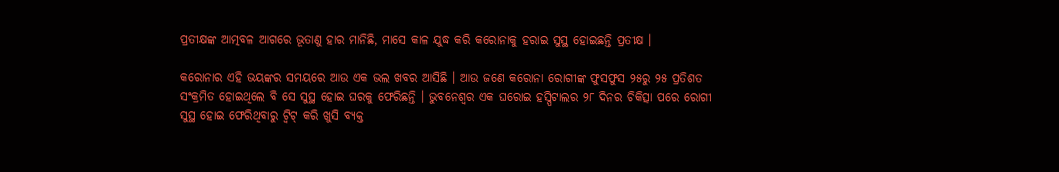ପ୍ରତୀକ୍ଷଙ୍କ ଆତ୍ମବଳ ଆଗରେ ଭୂତାଣୁ ହାର ମାନିଛି, ମାସେ କାଳ ଯୁଦ୍ଧ କରି କରୋନାକୁ ହରାଇ ସୁସ୍ଥ ହୋଇଛନ୍ତି ପ୍ରତୀକ୍ଷ ।

କରୋନାର ଏହି ଭୟଙ୍କର ସମୟରେ ଆଉ ଏକ ଭଲ ଖବର ଆସିଛି । ଆଉ ଜଣେ କରୋନା ରୋଗୀଙ୍କ ଫୁସଫୁସ ୨୫ରୁ ୨୫ ପ୍ରତିଶତ ସଂକ୍ରମିତ ହୋଇଥିଲେ ବି ସେ ସୁସ୍ଥ ହୋଇ ଘରକୁ ଫେରିଛନ୍ତି । ଭୁବନେଶ୍ୱର ଏକ ଘରୋଇ ହସ୍ପିଟାଲର ୨୮ ଦିନର ଚିକିତ୍ସା ପରେ ରୋଗୀ ସୁସ୍ଥ ହୋଇ ଫେରିଥିବାରୁ ଟ୍ୱିଟ୍ କରି ଖୁସି ବ୍ୟକ୍ତ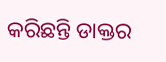କରିଛନ୍ତି ଡାକ୍ତର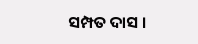ସମ୍ପତ ଦାସ ।